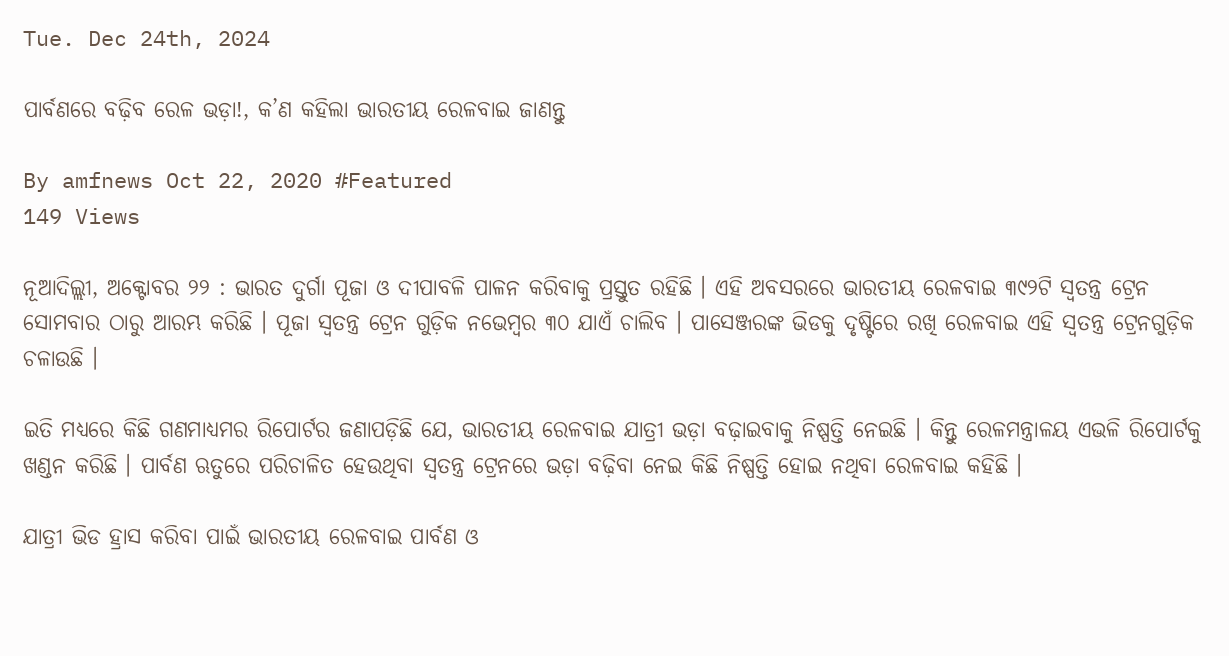Tue. Dec 24th, 2024

ପାର୍ବଣରେ ବଢ଼ିବ ରେଳ ଭଡ଼ା!, କ’ଣ କହିଲା ଭାରତୀୟ ରେଳବାଇ ଜାଣନ୍ତୁ

By amfnews Oct 22, 2020 #Featured
149 Views

ନୂଆଦିଲ୍ଲୀ, ଅକ୍ଟୋବର ୨୨ : ଭାରତ ଦୁର୍ଗା ପୂଜା ଓ ଦୀପାବଳି ପାଳନ କରିବାକୁ ପ୍ରସ୍ତୁତ ରହିଛି । ଏହି ଅବସରରେ ଭାରତୀୟ ରେଳବାଇ ୩୯୨ଟି ସ୍ୱତନ୍ତ୍ର ଟ୍ରେନ ସୋମବାର ଠାରୁ ଆରମ୍ଭ କରିଛି । ପୂଜା ସ୍ୱତନ୍ତ୍ର ଟ୍ରେନ ଗୁଡ଼ିକ ନଭେମ୍ବର ୩୦ ଯାଏଁ ଚାଲିବ । ପାସେଞ୍ଜରଙ୍କ ଭିଡକୁ ଦୃଷ୍ଟିରେ ରଖି ରେଳବାଇ ଏହି ସ୍ୱତନ୍ତ୍ର ଟ୍ରେନଗୁଡ଼ିକ ଚଳାଉଛି ।

ଇତି ମଧ୍ୟରେ କିଛି ଗଣମାଧ୍ୟମର ରିପୋର୍ଟର ଜଣାପଡ଼ିଛି ଯେ, ଭାରତୀୟ ରେଳବାଇ ଯାତ୍ରୀ ଭଡ଼ା ବଢ଼ାଇବାକୁ ନିଷ୍ପତ୍ତି ନେଇଛି । କିନ୍ତୁ ରେଳମନ୍ତ୍ରାଳୟ ଏଭଳି ରିପୋର୍ଟକୁ ଖଣ୍ଡନ କରିଛି । ପାର୍ବଣ ଋତୁରେ ପରିଚାଳିତ ହେଉଥିବା ସ୍ୱତନ୍ତ୍ର ଟ୍ରେନରେ ଭଡ଼ା ବଢ଼ିବା ନେଇ କିଛି ନିଷ୍ପତ୍ତି ହୋଇ ନଥିବା ରେଳବାଇ କହିଛି ।

ଯାତ୍ରୀ ଭିଡ ହ୍ରାସ କରିବା ପାଇଁ ଭାରତୀୟ ରେଳବାଇ ପାର୍ବଣ ଓ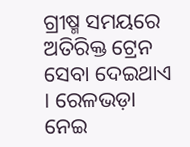ଗ୍ରୀଷ୍ମ ସମୟରେ ଅତିରିକ୍ତ ଟ୍ରେନ ସେବା ଦେଇଥାଏ । ରେଳଭଡ଼ା ନେଇ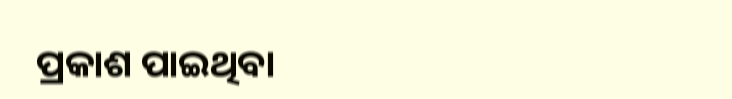ପ୍ରକାଶ ପାଇଥିବା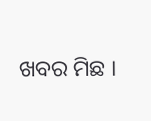ଖବର ମିଛ ।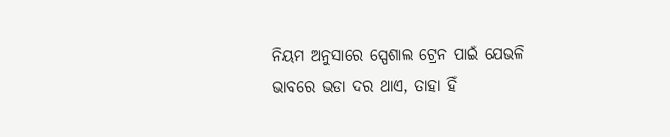ନିୟମ ଅନୁସାରେ ସ୍ପେଶାଲ ଟ୍ରେନ ପାଇଁ ଯେଭଳି ଭାବରେ ଭଡା ଦର ଥାଏ, ତାହା ହିଁ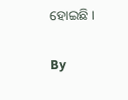ହୋଇଛି ।

By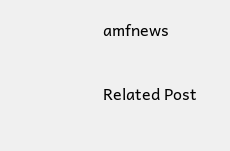amfnews

Related Post